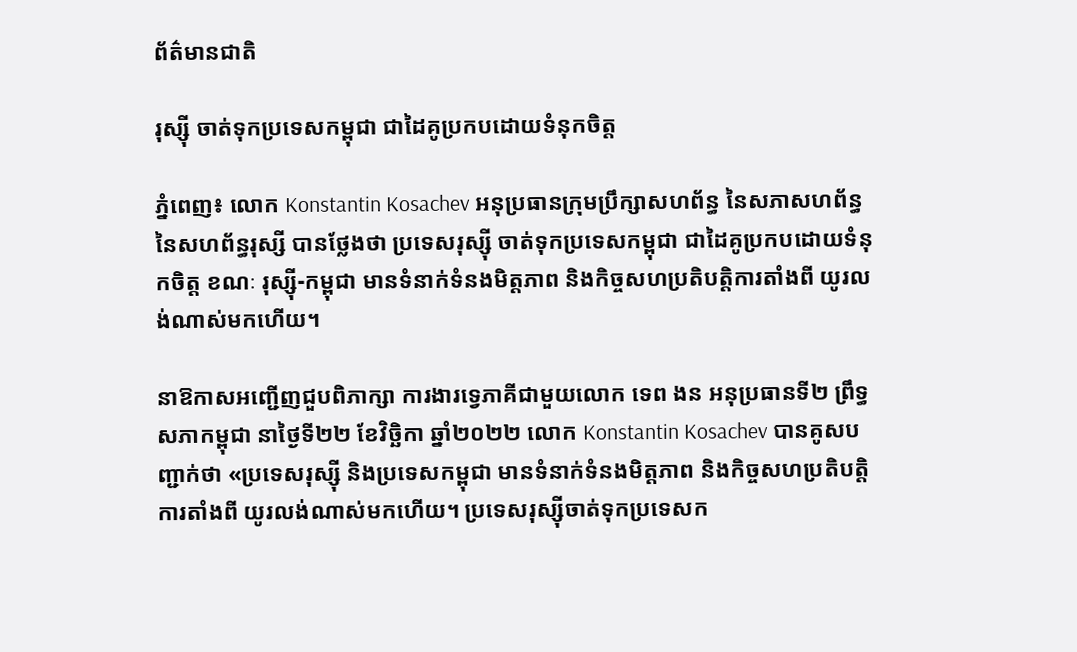ព័ត៌មានជាតិ

រុស្ស៊ី ចាត់ទុកប្រទេសកម្ពុជា ជាដៃគូប្រកបដោយទំនុកចិត្ត

ភ្នំពេញ៖ លោក Konstantin Kosachev អនុប្រធានក្រុមប្រឹក្សាសហព័ន្ធ នៃសភាសហព័ន្ធ នៃសហព័ន្ធរុស្សី បានថ្លែងថា ប្រទេសរុស្ស៊ី ចាត់ទុកប្រទេសកម្ពុជា ជាដៃគូប្រកបដោយទំនុកចិត្ត ខណៈ រុស្ស៊ី-កម្ពុជា មានទំនាក់ទំនងមិត្តភាព និងកិច្ចសហប្រតិបត្តិការតាំងពី យូរលង់ណាស់មកហើយ។

នាឱកាសអញ្ជើញជួបពិភាក្សា ការងារទ្វេភាគីជាមួយលោក ទេព ងន អនុប្រធានទី២ ព្រឹទ្ធសភាកម្ពុជា នាថ្ងៃទី២២ ខែវិច្ឆិកា ឆ្នាំ២០២២ លោក Konstantin Kosachev បានគូសបញ្ជាក់ថា «ប្រទេសរុស្ស៊ី និងប្រទេសកម្ពុជា មានទំនាក់ទំនងមិត្តភាព និងកិច្ចសហប្រតិបត្តិការតាំងពី យូរលង់ណាស់មកហើយ។ ប្រទេសរុស្ស៊ីចាត់ទុកប្រទេសក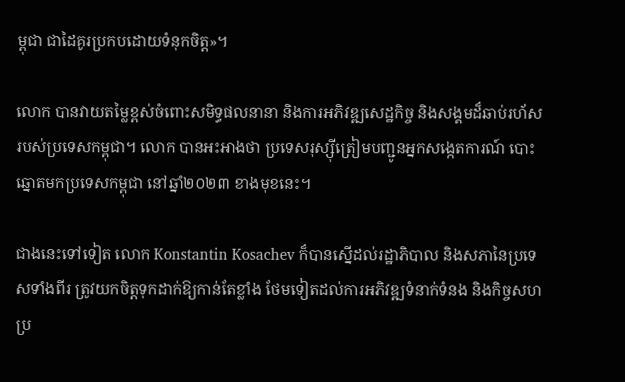ម្ពុជា ជាដៃគូរប្រកបដោយទំនុកចិត្ត»។

លោក បានវាយតម្លៃខ្ពស់ចំពោះសមិទ្ធផលនានា និងការអភិវឌ្ឍសេដ្ឋកិច្ច និងសង្គមដ៏ឆាប់រហ័ស របស់ប្រទេសកម្ពុជា។ លោក បានអះអាងថា ប្រទេសរុស្ស៊ីត្រៀមបញ្ជូនអ្នកសង្កេតការណ៍ បោះឆ្នោតមកប្រទេសកម្ពុជា នៅឆ្នាំ២០២៣ ខាងមុខនេះ។

ជាងនេះទៅទៀត លោក Konstantin Kosachev ក៏បានស្នើដល់រដ្ឋាភិបាល និងសភានៃប្រទេសទាំងពីរ ត្រូវយកចិត្តទុកដាក់ឱ្យកាន់តែខ្លាំង ថែមទៀតដល់ការអភិវឌ្ឍទំនាក់ទំនង និងកិច្ចសហប្រ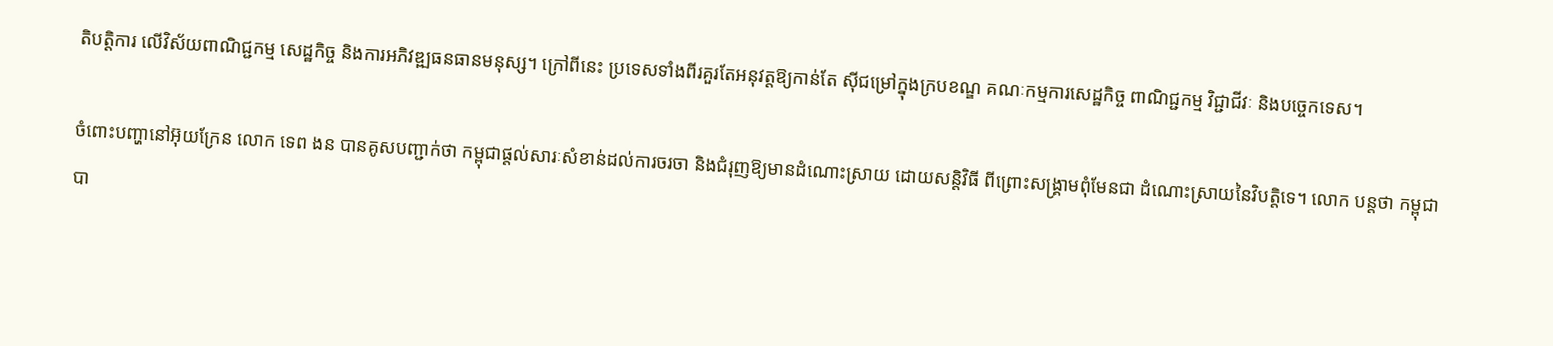តិបត្តិការ លើវិស័យពាណិជ្ជកម្ម សេដ្ឋកិច្ច និងការអភិវឌ្ឍធនធានមនុស្ស។ ក្រៅពីនេះ ប្រទេសទាំងពីរគួរតែអនុវត្តឱ្យកាន់តែ ស៊ីជម្រៅក្នុងក្របខណ្ឌ គណៈកម្មការសេដ្ឋកិច្ច ពាណិជ្ជកម្ម វិជ្ជាជីវៈ និងបច្ចេកទេស។

ចំពោះបញ្ហានៅអ៊ុយក្រែន លោក ទេព ងន បានគូសបញ្ជាក់ថា កម្ពុជាផ្តល់សារៈសំខាន់ដល់ការចរចា និងជំរុញឱ្យមានដំណោះស្រាយ ដោយសន្តិវិធី ពីព្រោះសង្គ្រាមពុំមែនជា ដំណោះស្រាយនៃវិបត្តិទេ។ លោក បន្ដថា កម្ពុជា បា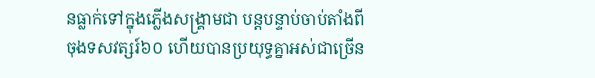នធ្លាក់ទៅក្នុងភ្លើងសង្គ្រាមជា បន្តបន្ទាប់ចាប់តាំងពីចុងទសវត្សរ៍៦០ ហើយបានប្រយុទ្ធគ្នាអស់ជាច្រើន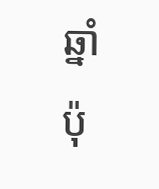ឆ្នាំ ប៉ុ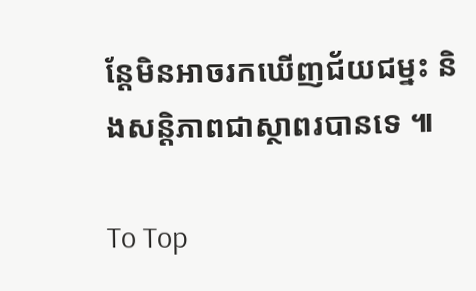ន្តែមិនអាចរកឃើញជ័យជម្នះ និងសន្តិភាពជាស្ថាពរបានទេ ៕

To Top